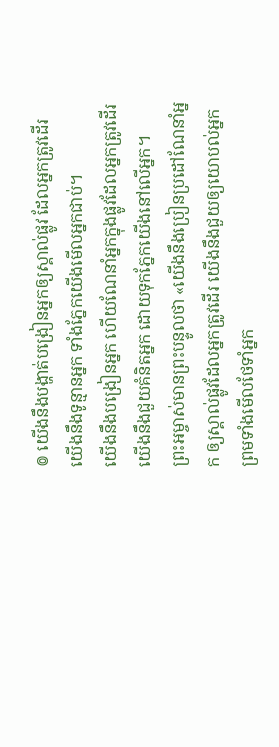៙ យើងនឹងបង្ហាត់បង្រៀនអ្នកឲ្យស្គាល់ផ្លូវ ដែលអ្នកត្រូវដើរ យើងនឹងទូន្មានអ្នក ទាំងភ្នែកយើងមើលអ្នកជាប់។
យើងនឹងបង្រៀនអ្នក ហើយណែនាំអ្នកក្នុងផ្លូវដែលអ្នកត្រូវដើរ យើងនឹងជួយគំនិតអ្នក ដោយទុកភ្នែកយើងនៅលើអ្នក។
ព្រះអម្ចាស់មានព្រះបន្ទូលថា «យើងនឹងប្រៀនប្រដៅណែនាំអ្នក ឲ្យស្គាល់ផ្លូវដែលអ្នកត្រូវដើរ យើងនឹងជួយឲ្យយោបល់អ្នក ព្រមទាំងមើលថែទាំអ្នក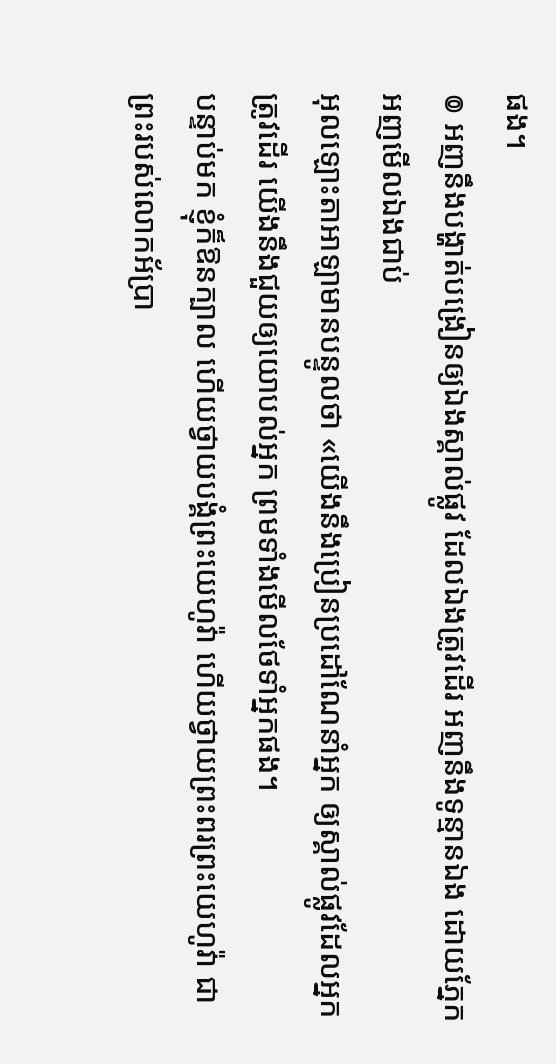ផង។
៙ អញនឹងបង្ហាត់បង្រៀនឲ្យឯងស្គាល់ផ្លូវ ដែលឯងត្រូវដើរ អញនឹងទូន្មានឯង ដោយភ្នែកអញមើលឯងជាប់
អុលឡោះតាអាឡាមានបន្ទូលថា «យើងនឹងប្រៀនប្រដៅណែនាំអ្នក ឲ្យស្គាល់ផ្លូវដែលអ្នកត្រូវដើរ យើងនឹងជួយឲ្យយោបល់អ្នក ព្រមទាំងមើលថែទាំអ្នកផង។
បន្ទាប់មក ខ្ញុំក៏ឱនក្បាល ហើយថ្វាយបង្គំព្រះយេហូវ៉ា ហើយថ្វាយព្រះពរព្រះយេហូវ៉ា ជាព្រះរបស់លោកអ័ប្រា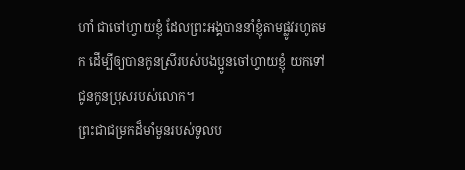ហាំ ជាចៅហ្វាយខ្ញុំ ដែលព្រះអង្គបាននាំខ្ញុំតាមផ្លូវរហូតមក ដើម្បីឲ្យបានកូនស្រីរបស់បងប្អូនចៅហ្វាយខ្ញុំ យកទៅជូនកូនប្រុសរបស់លោក។
ព្រះជាជម្រកដ៏មាំមួនរបស់ទូលប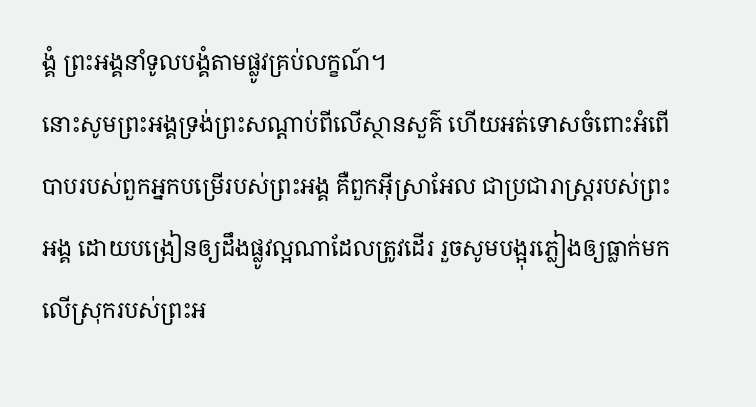ង្គំ ព្រះអង្គនាំទូលបង្គំតាមផ្លូវគ្រប់លក្ខណ៍។
នោះសូមព្រះអង្គទ្រង់ព្រះសណ្ដាប់ពីលើស្ថានសួគ៌ ហើយអត់ទោសចំពោះអំពើបាបរបស់ពួកអ្នកបម្រើរបស់ព្រះអង្គ គឺពួកអ៊ីស្រាអែល ជាប្រជារាស្ត្ររបស់ព្រះអង្គ ដោយបង្រៀនឲ្យដឹងផ្លូវល្អណាដែលត្រូវដើរ រួចសូមបង្អុរភ្លៀងឲ្យធ្លាក់មកលើស្រុករបស់ព្រះអ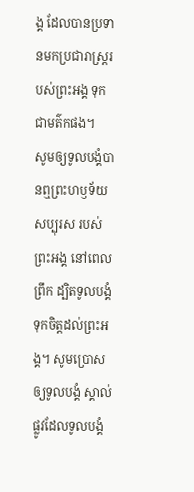ង្គ ដែលបានប្រទានមកប្រជារាស្ត្ររបស់ព្រះអង្គ ទុកជាមត៌កផង។
សូមឲ្យទូលបង្គំបានឮព្រះហឫទ័យសប្បុរស របស់ព្រះអង្គ នៅពេលព្រឹក ដ្បិតទូលបង្គំទុកចិត្តដល់ព្រះអង្គ។ សូមប្រោសឲ្យទូលបង្គំ ស្គាល់ផ្លូវដែលទូលបង្គំ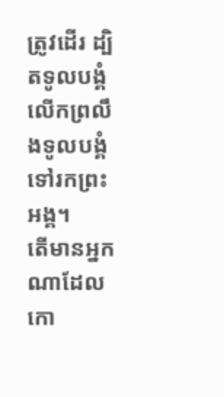ត្រូវដើរ ដ្បិតទូលបង្គំលើកព្រលឹងទូលបង្គំ ទៅរកព្រះអង្គ។
តើមានអ្នកណាដែលកោ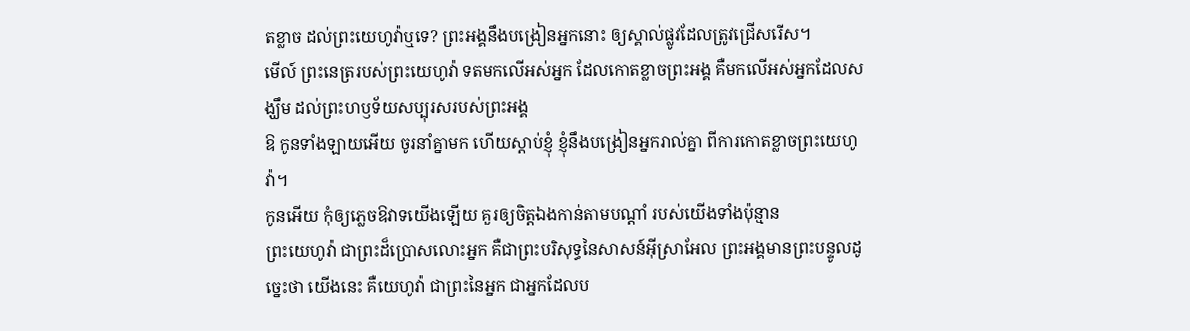តខ្លាច ដល់ព្រះយេហូវ៉ាឬទេ? ព្រះអង្គនឹងបង្រៀនអ្នកនោះ ឲ្យស្គាល់ផ្លូវដែលត្រូវជ្រើសរើស។
មើល៍ ព្រះនេត្ររបស់ព្រះយេហូវ៉ា ទតមកលើអស់អ្នក ដែលកោតខ្លាចព្រះអង្គ គឺមកលើអស់អ្នកដែលសង្ឃឹម ដល់ព្រះហឫទ័យសប្បុរសរបស់ព្រះអង្គ
ឱ កូនទាំងឡាយអើយ ចូរនាំគ្នាមក ហើយស្តាប់ខ្ញុំ ខ្ញុំនឹងបង្រៀនអ្នករាល់គ្នា ពីការកោតខ្លាចព្រះយេហូវ៉ា។
កូនអើយ កុំឲ្យភ្លេចឱវាទយើងឡើយ គួរឲ្យចិត្តឯងកាន់តាមបណ្ដាំ របស់យើងទាំងប៉ុន្មាន
ព្រះយេហូវ៉ា ជាព្រះដ៏ប្រោសលោះអ្នក គឺជាព្រះបរិសុទ្ធនៃសាសន៍អ៊ីស្រាអែល ព្រះអង្គមានព្រះបន្ទូលដូច្នេះថា យើងនេះ គឺយេហូវ៉ា ជាព្រះនៃអ្នក ជាអ្នកដែលប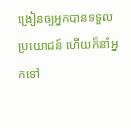ង្រៀនឲ្យអ្នកបានទទួលប្រយោជន៍ ហើយក៏នាំអ្នកទៅ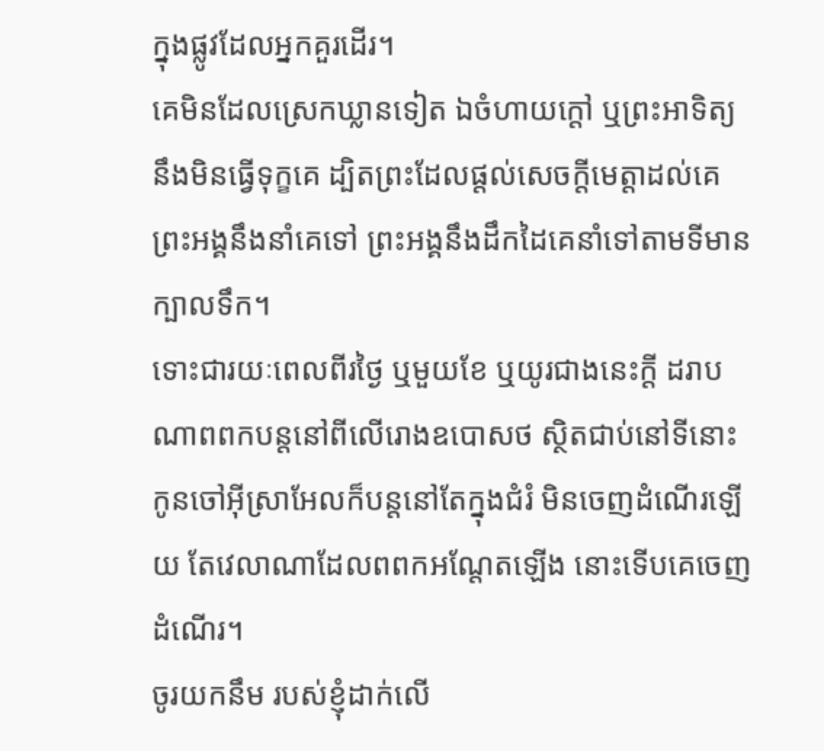ក្នុងផ្លូវដែលអ្នកគួរដើរ។
គេមិនដែលស្រេកឃ្លានទៀត ឯចំហាយក្តៅ ឬព្រះអាទិត្យ នឹងមិនធ្វើទុក្ខគេ ដ្បិតព្រះដែលផ្តល់សេចក្ដីមេត្តាដល់គេ ព្រះអង្គនឹងនាំគេទៅ ព្រះអង្គនឹងដឹកដៃគេនាំទៅតាមទីមានក្បាលទឹក។
ទោះជារយៈពេលពីរថ្ងៃ ឬមួយខែ ឬយូរជាងនេះក្ដី ដរាបណាពពកបន្តនៅពីលើរោងឧបោសថ ស្ថិតជាប់នៅទីនោះ កូនចៅអ៊ីស្រាអែលក៏បន្តនៅតែក្នុងជំរំ មិនចេញដំណើរឡើយ តែវេលាណាដែលពពកអណ្ដែតឡើង នោះទើបគេចេញដំណើរ។
ចូរយកនឹម របស់ខ្ញុំដាក់លើ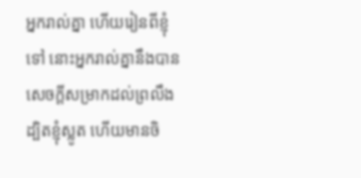អ្នករាល់គ្នា ហើយរៀនពីខ្ញុំទៅ នោះអ្នករាល់គ្នានឹងបានសេចក្តីសម្រាកដល់ព្រលឹង ដ្បិតខ្ញុំស្លូត ហើយមានចិ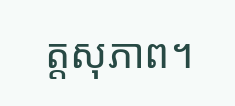ត្តសុភាព។